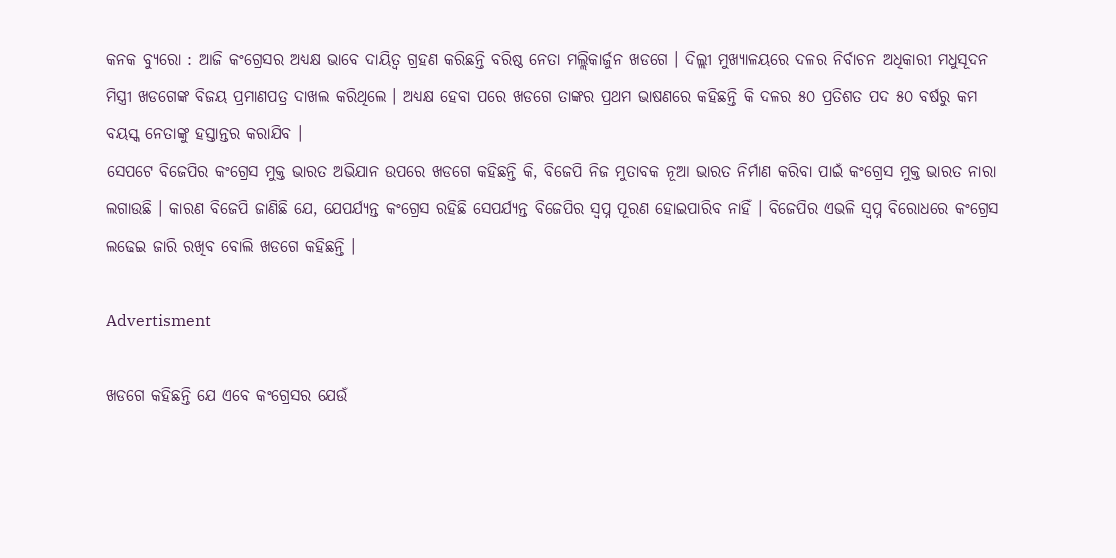କନକ ବ୍ୟୁରୋ : ଆଜି କଂଗ୍ରେସର ଅଧ୍ୟକ୍ଷ ଭାବେ ଦାୟିତ୍ୱ ଗ୍ରହଣ କରିଛନ୍ତି ବରିଷ୍ଠ ନେତା ମଲ୍ଲିକାର୍ଜୁନ ଖଡଗେ । ଦିଲ୍ଲୀ ମୁଖ୍ୟାଳୟରେ ଦଳର ନିର୍ବାଚନ ଅଧିକାରୀ ମଧୁସୂଦନ ମିସ୍ତ୍ରୀ ଖଡଗେଙ୍କ ବିଜୟ ପ୍ରମାଣପତ୍ର ଦାଖଲ କରିଥିଲେ । ଅଧ୍ୟକ୍ଷ ହେବା ପରେ ଖଡଗେ ତାଙ୍କର ପ୍ରଥମ ଭାଷଣରେ କହିଛନ୍ତି କି ଦଳର ୫୦ ପ୍ରତିଶତ ପଦ ୫୦ ବର୍ଷରୁ କମ ବୟସ୍କ ନେତାଙ୍କୁ ହସ୍ତାନ୍ତର କରାଯିବ ।
ସେପଟେ ବିଜେପିର କଂଗ୍ରେସ ମୁକ୍ତ ଭାରତ ଅଭିଯାନ ଉପରେ ଖଡଗେ କହିଛନ୍ତି କି, ବିଜେପି ନିଜ ମୁତାବକ ନୂଆ ଭାରତ ନିର୍ମାଣ କରିବା ପାଇଁ କଂଗ୍ରେସ ମୁକ୍ତ ଭାରତ ନାରା ଲଗାଉଛି । କାରଣ ବିଜେପି ଜାଣିଛି ଯେ, ଯେପର୍ଯ୍ୟନ୍ତ କଂଗ୍ରେସ ରହିଛି ସେପର୍ଯ୍ୟନ୍ତ ବିଜେପିର ସ୍ୱପ୍ନ ପୂରଣ ହୋଇପାରିବ ନାହିଁ । ବିଜେପିର ଏଭଳି ସ୍ୱପ୍ନ ବିରୋଧରେ କଂଗ୍ରେସ ଲଢେଇ ଜାରି ରଖିବ ବୋଲି ଖଡଗେ କହିଛନ୍ତି ।

Advertisment

ଖଡଗେ କହିଛନ୍ତି ଯେ ଏବେ କଂଗ୍ରେସର ଯେଉଁ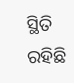ସ୍ଥିତି ରହିଛି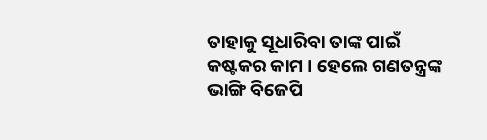ତାହାକୁ ସୂଧାରିବା ତାଙ୍କ ପାଇଁ କଷ୍ଟକର କାମ । ହେଲେ ଗଣତନ୍ତ୍ରଙ୍କ ଭାଙ୍ଗି ବିଜେପି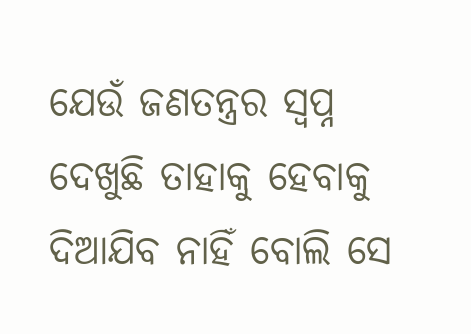ଯେଉଁ ଜଣତନ୍ତ୍ରର ସ୍ୱପ୍ନ ଦେଖୁଛି ତାହାକୁ ହେବାକୁ ଦିଆଯିବ ନାହିଁ ବୋଲି ସେ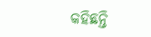କହିଛନ୍ତି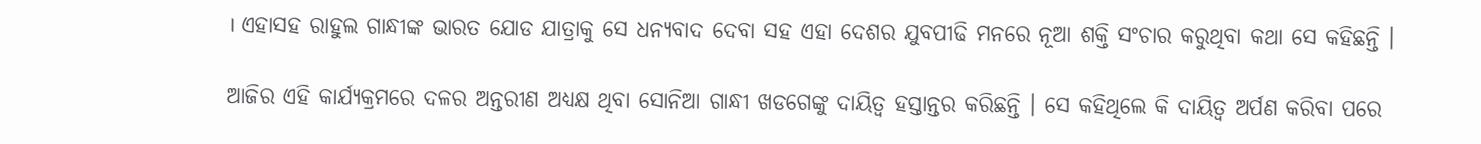। ଏହାସହ ରାହୁଲ ଗାନ୍ଧୀଙ୍କ ଭାରତ ଯୋଡ ଯାତ୍ରାକୁ ସେ ଧନ୍ୟବାଦ ଦେବା ସହ ଏହା ଦେଶର ଯୁବପୀଢି ମନରେ ନୂଆ ଶକ୍ତି ସଂଚାର କରୁଥିବା କଥା ସେ କହିଛନ୍ତି ।

ଆଜିର ଏହି କାର୍ଯ୍ୟକ୍ରମରେ ଦଳର ଅନ୍ତରୀଣ ଅଧ୍ୟକ୍ଷ ଥିବା ସୋନିଆ ଗାନ୍ଧୀ ଖଡଗେଙ୍କୁ ଦାୟିତ୍ୱ ହସ୍ତାନ୍ତର କରିଛନ୍ତି । ସେ କହିଥିଲେ କି ଦାୟିତ୍ୱ ଅର୍ପଣ କରିବା ପରେ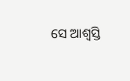ସେ ଆଶ୍ୱସ୍ତି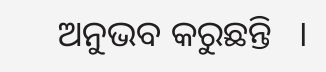ଅନୁଭବ କରୁଛନ୍ତି   ।